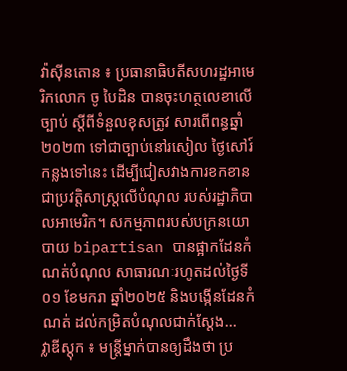វ៉ាស៊ីនតោន ៖ ប្រធានាធិបតីសហរដ្ឋអាមេរិកលោក ចូ បៃដិន បានចុះហត្ថលេខាលើច្បាប់ ស្តីពីទំនួលខុសត្រូវ សារពើពន្ធឆ្នាំ ២០២៣ ទៅជាច្បាប់នៅរសៀល ថ្ងៃសៅរ៍កន្លងទៅនេះ ដើម្បីជៀសវាងការខកខាន ជាប្រវត្តិសាស្ត្រលើបំណុល របស់រដ្ឋាភិបាលអាមេរិក។ សកម្មភាពរបស់បក្រនយោបាយ bipartisan បានផ្អាកដែនកំណត់បំណុល សាធារណៈរហូតដល់ថ្ងៃទី០១ ខែមករា ឆ្នាំ២០២៥ និងបង្កើនដែនកំណត់ ដល់កម្រិតបំណុលជាក់ស្តែង...
វ្លាឌីស្ដុក ៖ មន្ត្រីម្នាក់បានឲ្យដឹងថា ប្រ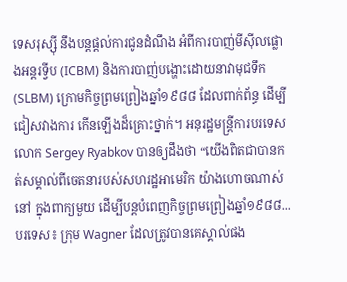ទេសរុស្ស៊ី នឹងបន្តផ្តល់ការជូនដំណឹង អំពីការបាញ់មីស៊ីលផ្លោងអន្តរទ្វីប (ICBM) និងការបាញ់បង្ហោះដោយនាវាមុជទឹក (SLBM) ក្រោមកិច្ចព្រមព្រៀងឆ្នាំ១៩៨៨ ដែលពាក់ព័ន្ធ ដើម្បីជៀសវាងការ កើនឡើងដ៏គ្រោះថ្នាក់។ អនុរដ្ឋមន្ត្រីការបរទេស លោក Sergey Ryabkov បានឲ្យដឹងថា “យើងពិតជាបានកត់សម្គាល់ពីចេតនារបស់សហរដ្ឋអាមេរិក យ៉ាងហោចណាស់នៅ ក្នុងពាក្យមួយ ដើម្បីបន្តបំពេញកិច្ចព្រមព្រៀងឆ្នាំ១៩៨៨...
បរទេស៖ ក្រុម Wagner ដែលត្រូវបានគេស្គាល់ផង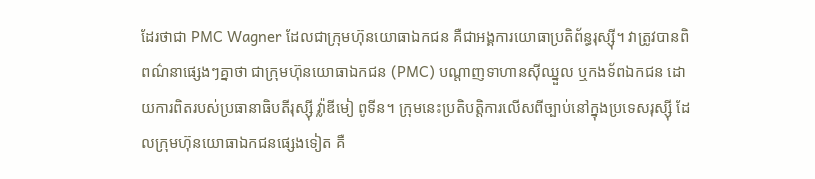ដែរថាជា PMC Wagner ដែលជាក្រុមហ៊ុនយោធាឯកជន គឺជាអង្គការយោធាប្រតិព័ន្ធរុស្ស៊ី។ វាត្រូវបានពិពណ៌នាផ្សេងៗគ្នាថា ជាក្រុមហ៊ុនយោធាឯកជន (PMC) បណ្តាញទាហានស៊ីឈ្នួល ឬកងទ័ពឯកជន ដោយការពិតរបស់ប្រធានាធិបតីរុស្ស៊ី វ្ល៉ាឌីមៀ ពូទីន។ ក្រុមនេះប្រតិបត្តិការលើសពីច្បាប់នៅក្នុងប្រទេសរុស្ស៊ី ដែលក្រុមហ៊ុនយោធាឯកជនផ្សេងទៀត គឺ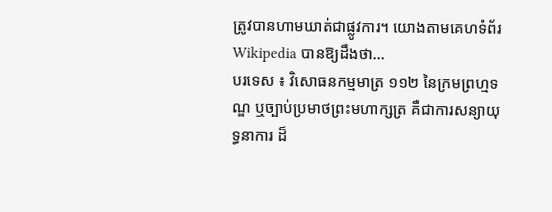ត្រូវបានហាមឃាត់ជាផ្លូវការ។ យោងតាមគេហទំព័រ Wikipedia បានឱ្យដឹងថា...
បរទេស ៖ វិសោធនកម្មមាត្រ ១១២ នៃក្រមព្រហ្មទណ្ឌ ឬច្បាប់ប្រមាថព្រះមហាក្សត្រ គឺជាការសន្យាយុទ្ធនាការ ដ៏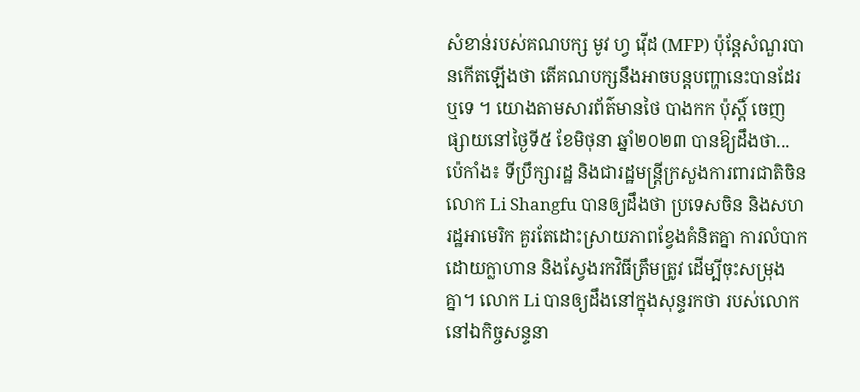សំខាន់របស់គណបក្ស មូវ ហ្វ វ៉ើដ (MFP) ប៉ុន្តែសំណួរបានកើតឡើងថា តើគណបក្សនឹងអាចបន្តបញ្ហានេះបានដែរឬទេ ។ យោងតាមសារព័ត៌មានថៃ បាងកក ប៉ុស្តិ៍ ចេញផ្សាយនៅថ្ងៃទី៥ ខែមិថុនា ឆ្នាំ២០២៣ បានឱ្យដឹងថា...
ប៉េកាំង៖ ទីប្រឹក្សារដ្ឋ និងជារដ្ឋមន្ត្រីក្រសួងការពារជាតិចិន លោក Li Shangfu បានឲ្យដឹងថា ប្រទេសចិន និងសហរដ្ឋអាមេរិក គួរតែដោះស្រាយភាពខ្វែងគំនិតគ្នា ការលំបាកដោយក្លាហាន និងស្វែងរកវិធីត្រឹមត្រូវ ដើម្បីចុះសម្រុងគ្នា។ លោក Li បានឲ្យដឹងនៅក្នុងសុន្ទរកថា របស់លោកនៅឯកិច្ចសន្ទនា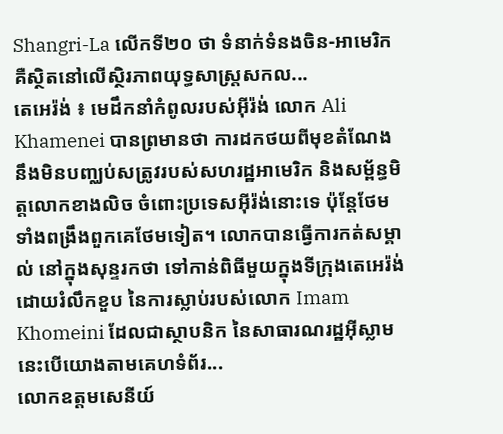Shangri-La លើកទី២០ ថា ទំនាក់ទំនងចិន-អាមេរិក គឺស្ថិតនៅលើស្ថិរភាពយុទ្ធសាស្ត្រសកល...
តេអេរ៉ង់ ៖ មេដឹកនាំកំពូលរបស់អ៊ីរ៉ង់ លោក Ali Khamenei បានព្រមានថា ការដកថយពីមុខតំណែង នឹងមិនបញ្ឈប់សត្រូវរបស់សហរដ្ឋអាមេរិក និងសម្ព័ន្ធមិត្តលោកខាងលិច ចំពោះប្រទេសអ៊ីរ៉ង់នោះទេ ប៉ុន្តែថែមទាំងពង្រឹងពួកគេថែមទៀត។ លោកបានធ្វើការកត់សម្គាល់ នៅក្នុងសុន្ទរកថា ទៅកាន់ពិធីមួយក្នុងទីក្រុងតេអេរ៉ង់ ដោយរំលឹកខួប នៃការស្លាប់របស់លោក Imam Khomeini ដែលជាស្ថាបនិក នៃសាធារណរដ្ឋអ៊ីស្លាម នេះបើយោងតាមគេហទំព័រ...
លោកឧត្តមសេនីយ៍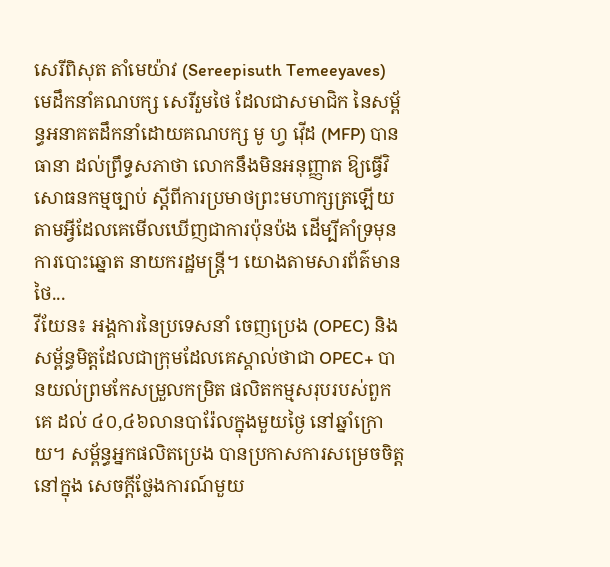សេរីពិសុត តាំមេយ៉ាវ (Sereepisuth Temeeyaves) មេដឹកនាំគណបក្ស សេរីរួមថៃ ដែលជាសមាជិក នៃសម្ព័ន្ធអនាគតដឹកនាំដោយគណបក្ស មូ ហ្វ វ៉ើដ (MFP) បានធានា ដល់ព្រឹទ្ធសភាថា លោកនឹងមិនអនុញ្ញាត ឱ្យធ្វើវិសោធនកម្មច្បាប់ ស្តីពីការប្រមាថព្រះមហាក្សត្រឡើយ តាមអ្វីដែលគេមើលឃើញជាការប៉ុនប៉ង ដើម្បីគាំទ្រមុនការបោះឆ្នោត នាយករដ្ឋមន្ត្រី។ យោងតាមសារព័ត៌មានថៃ...
វីយែន៖ អង្គការនៃប្រទេសនាំ ចេញប្រេង (OPEC) និងសម្ព័ន្ធមិត្តដែលជាក្រុមដែលគេស្គាល់ថាជា OPEC+ បានយល់ព្រមកែសម្រួលកម្រិត ផលិតកម្មសរុបរបស់ពួកគេ ដល់ ៤០,៤៦លានបារ៉ែលក្នុងមួយថ្ងៃ នៅឆ្នាំក្រោយ។ សម្ព័ន្ធអ្នកផលិតប្រេង បានប្រកាសការសម្រេចចិត្តនៅក្នុង សេចក្តីថ្លែងការណ៍មួយ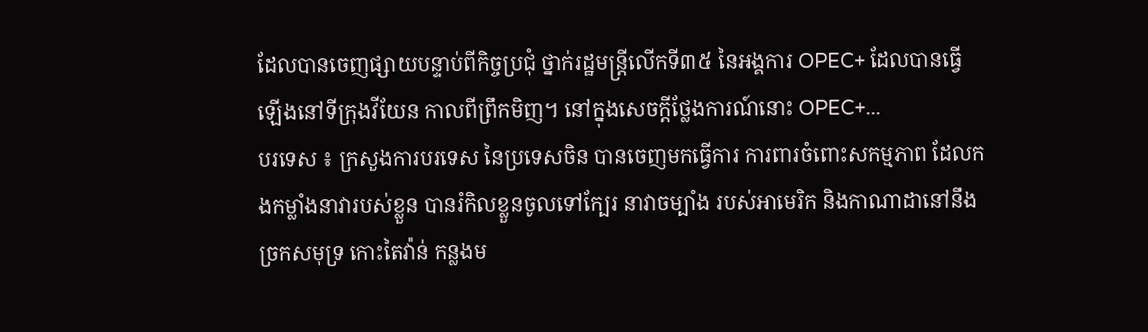ដែលបានចេញផ្សាយបន្ទាប់ពីកិច្ចប្រជុំ ថ្នាក់រដ្ឋមន្ត្រីលើកទី៣៥ នៃអង្គការ OPEC+ ដែលបានធ្វើឡើងនៅទីក្រុងវីយែន កាលពីព្រឹកមិញ។ នៅក្នុងសេចក្តីថ្លែងការណ៍នោះ OPEC+...
បរទេស ៖ ក្រសួងការបរទេស នៃប្រទេសចិន បានចេញមកធ្វើការ ការពារចំពោះសកម្មភាព ដែលកងកម្លាំងនាវារបស់ខ្លួន បានរំកិលខ្លួនចូលទៅក្បែរ នាវាចម្បាំង របស់អាមេរិក និងកាណាដានៅនឹងច្រកសមុទ្រ កោះតៃវ៉ាន់ កន្លងម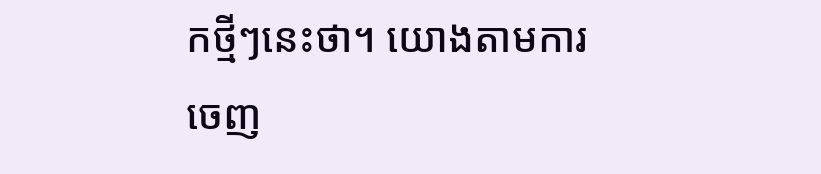កថ្មីៗនេះថា។ យោងតាមការ ចេញ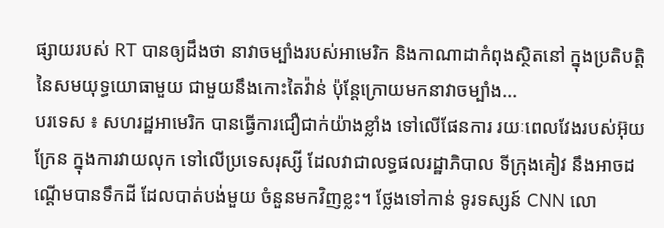ផ្សាយរបស់ RT បានឲ្យដឹងថា នាវាចម្បាំងរបស់អាមេរិក និងកាណាដាកំពុងស្ថិតនៅ ក្នុងប្រតិបត្តិនៃសមយុទ្ធយោធាមួយ ជាមួយនឹងកោះតៃវ៉ាន់ ប៉ុន្តែក្រោយមកនាវាចម្បាំង...
បរទេស ៖ សហរដ្ឋអាមេរិក បានធ្វើការជឿជាក់យ៉ាងខ្លាំង ទៅលើផែនការ រយៈពេលវែងរបស់អ៊ុយក្រែន ក្នុងការវាយលុក ទៅលើប្រទេសរុស្សី ដែលវាជាលទ្ធផលរដ្ឋាភិបាល ទីក្រុងគៀវ នឹងអាចដណ្តើមបានទឹកដី ដែលបាត់បង់មួយ ចំនួនមកវិញខ្លះ។ ថ្លែងទៅកាន់ ទូរទស្សន៍ CNN លោ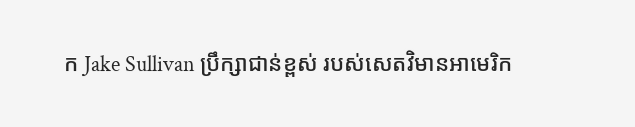ក Jake Sullivan ប្រឹក្សាជាន់ខ្ពស់ របស់សេតវិមានអាមេរិក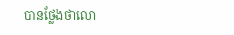បានថ្លែងថាលោ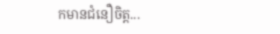កមានជំនឿចិត្ត...